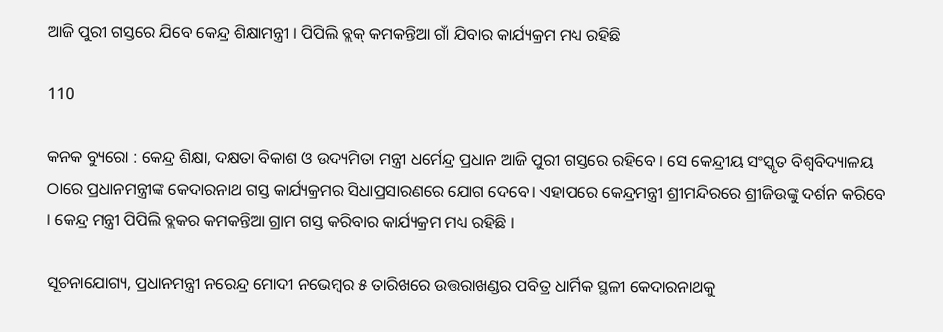ଆଜି ପୁରୀ ଗସ୍ତରେ ଯିବେ କେନ୍ଦ୍ର ଶିକ୍ଷାମନ୍ତ୍ରୀ । ପିପିଲି ବ୍ଲକ୍ କମକନ୍ତିଆ ଗାଁ ଯିବାର କାର୍ଯ୍ୟକ୍ରମ ମଧ୍ୟ ରହିଛି

110

କନକ ବ୍ୟୁରୋ : କେନ୍ଦ୍ର ଶିକ୍ଷା, ଦକ୍ଷତା ବିକାଶ ଓ ଉଦ୍ୟମିତା ମନ୍ତ୍ରୀ ଧର୍ମେନ୍ଦ୍ର ପ୍ରଧାନ ଆଜି ପୁରୀ ଗସ୍ତରେ ରହିବେ । ସେ କେନ୍ଦ୍ରୀୟ ସଂସ୍କୃତ ବିଶ୍ୱବିଦ୍ୟାଳୟ ଠାରେ ପ୍ରଧାନମନ୍ତ୍ରୀଙ୍କ କେଦାରନାଥ ଗସ୍ତ କାର୍ଯ୍ୟକ୍ରମର ସିଧାପ୍ରସାରଣରେ ଯୋଗ ଦେବେ। ଏହାପରେ କେନ୍ଦ୍ରମନ୍ତ୍ରୀ ଶ୍ରୀମନ୍ଦିରରେ ଶ୍ରୀଜିଉଙ୍କୁ ଦର୍ଶନ କରିବେ । କେନ୍ଦ୍ର ମନ୍ତ୍ରୀ ପିପିଲି ବ୍ଲକର କମକନ୍ତିଆ ଗ୍ରାମ ଗସ୍ତ କରିବାର କାର୍ଯ୍ୟକ୍ରମ ମଧ୍ୟ ରହିଛି ।

ସୂଚନାଯୋଗ୍ୟ, ପ୍ରଧାନମନ୍ତ୍ରୀ ନରେନ୍ଦ୍ର ମୋଦୀ ନଭେମ୍ବର ୫ ତାରିଖରେ ଉତ୍ତରାଖଣ୍ଡର ପବିତ୍ର ଧାର୍ମିକ ସ୍ଥଳୀ କେଦାରନାଥକୁ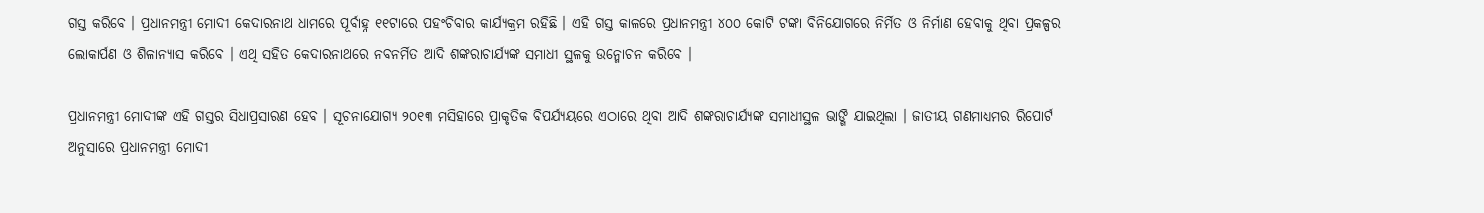ଗସ୍ତ କରିବେ । ପ୍ରଧାନମନ୍ତ୍ରୀ ମୋଦୀ କେଦାରନାଥ ଧାମରେ ପୂର୍ବାହ୍ନ ୧୧ଟାରେ ପହଂଚିବାର କାର୍ଯ୍ୟକ୍ରମ ରହିଛି । ଏହି ଗସ୍ତ କାଳରେ ପ୍ରଧାନମନ୍ତ୍ରୀ ୪୦୦ କୋଟି ଟଙ୍କା ବିନିଯୋଗରେ ନିର୍ମିତ ଓ ନିର୍ମାଣ ହେବାକୁ ଥିବା ପ୍ରକଳ୍ପର ଲୋକାର୍ପଣ ଓ ଶିଳାନ୍ୟାସ କରିବେ । ଏଥି ସହିତ କେଦାରନାଥରେ ନବନର୍ମିତ ଆଦି ଶଙ୍କରାଚାର୍ଯ୍ୟଙ୍କ ସମାଧୀ ସ୍ଥଳକୁ ଉନ୍ମୋଚନ କରିବେ ।

ପ୍ରଧାନମନ୍ତ୍ରୀ ମୋଦୀଙ୍କ ଏହି ଗସ୍ତର ସିଧାପ୍ରସାରଣ ହେବ । ସୂଚନାଯୋଗ୍ୟ ୨୦୧୩ ମସିହାରେ ପ୍ରାକୃତିକ ବିପର୍ଯ୍ୟୟରେ ଏଠାରେ ଥିବା ଆଦି ଶଙ୍କରାଚାର୍ଯ୍ୟଙ୍କ ସମାଧୀସ୍ଥଳ ଭାଙ୍ଗି ଯାଇଥିଲା । ଜାତୀୟ ଗଣମାଧ୍ୟମର ରିପୋର୍ଟ ଅନୁସାରେ ପ୍ରଧାନମନ୍ତ୍ରୀ ମୋଦୀ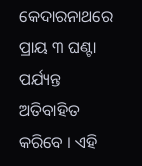କେଦାରନାଥରେ ପ୍ରାୟ ୩ ଘଣ୍ଟା ପର୍ଯ୍ୟନ୍ତ ଅତିବାହିତ କରିବେ । ଏହି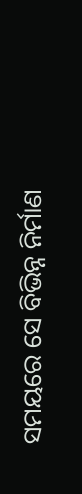ସମୟରେ ସେ ବିଭିନ୍ନ ନିର୍ମାଣ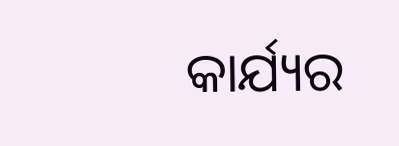କାର୍ଯ୍ୟର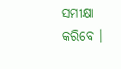ସମୀକ୍ଷା କରିବେ ।